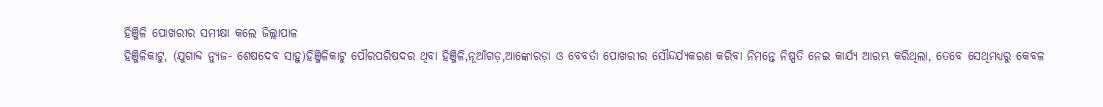ହିଞ୍ଜିଳି ପୋଖରୀର ସମୀକ୍ଷା କଲେ ଜିଲ୍ଲାପାଳ
ହିଞ୍ଜିଳିକାଟୁ, (ଯୁଗାବ୍ଦ ନ୍ୟୁଜ- ଶେଷଦେବ ସାହୁ)ହିଞ୍ଜିଳିକାଟୁ ପୌରପରିଷଦର ଥିବା ହିଞ୍ଜିଳି,ନୂଆଁଗଡ଼,ଆଙ୍କୋରଡ଼ା ଓ ବେବର୍ତା ପୋଖରୀର ସୌନ୍ଦର୍ଯ୍ୟକରଣ କରିବା ନିମନ୍ତେ ନିଷ୍ପତି ନେଇ କାର୍ଯ୍ୟ ଆରମ୍ଭ କରିଥିଲା, ତେବେ ସେଥିମଧ୍ୟରୁ କେବଳ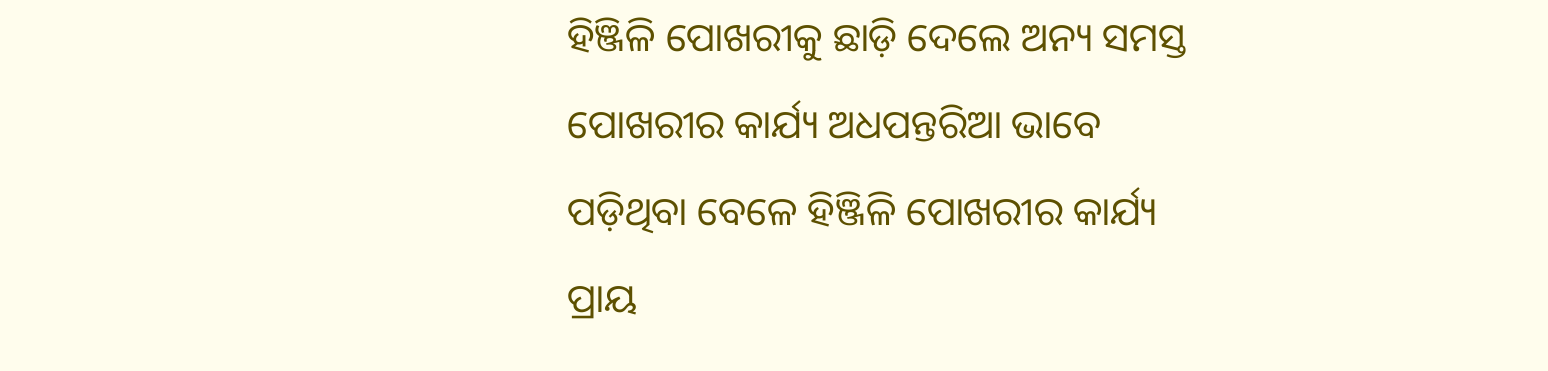ହିଞ୍ଜିଳି ପୋଖରୀକୁ ଛାଡ଼ି ଦେଲେ ଅନ୍ୟ ସମସ୍ତ ପୋଖରୀର କାର୍ଯ୍ୟ ଅଧପନ୍ତରିଆ ଭାବେ ପଡ଼ିଥିବା ବେଳେ ହିଞ୍ଜିଳି ପୋଖରୀର କାର୍ଯ୍ୟ ପ୍ରାୟ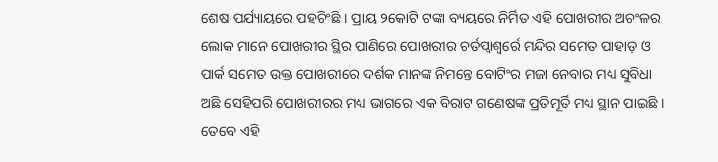ଶେଷ ପର୍ଯ୍ୟାୟରେ ପହଚିଂଛି । ପ୍ରାୟ ୨କୋଟି ଟଙ୍କା ବ୍ୟୟରେ ନିର୍ମିତ ଏହି ପୋଖରୀର ଅଚଂଳର ଲୋକ ମାନେ ପୋଖରୀର ସ୍ଥିର ପାଣିରେ ପୋଖରୀର ଚର୍ତପ୍ୱାଶ୍ୱର୍ରେ ମନ୍ଦିର ସମେତ ପାହାଡ଼ ଓ ପାର୍କ ସମେତ ଉକ୍ତ ପୋଖରୀରେ ଦର୍ଶକ ମାନଙ୍କ ନିମନ୍ତେ ବୋଟିଂର ମଜା ନେବାର ମଧ୍ୟ ସୁବିଧା ଅଛି ସେହିପରି ପୋଖରୀରର ମଧ୍ୟ ଭାଗରେ ଏକ ବିରାଟ ଗଣେଷଙ୍କ ପ୍ରତିମୂର୍ତି ମଧ୍ୟ ସ୍ଥାନ ପାଇଛି । ତେବେ ଏହି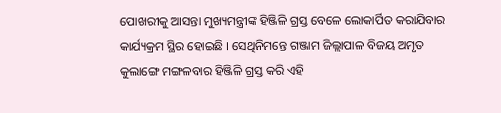ପୋଖରୀକୁ ଆସନ୍ତା ମୁଖ୍ୟମନ୍ତ୍ରୀଙ୍କ ହିଞ୍ଜିଳି ଗ୍ରସ୍ତ ବେଳେ ଲୋକାର୍ପିତ କରାଯିବାର କାର୍ଯ୍ୟକ୍ରମ ସ୍ଥିର ହୋଇଛି । ସେଥିନିମନ୍ତେ ଗଞ୍ଜାମ ଜିଲ୍ଲାପାଳ ବିଜୟ ଅମୃତ କୁଲାଙ୍ଗେ ମଙ୍ଗଳବାର ହିଞ୍ଜିଳି ଗ୍ରସ୍ତ କରି ଏହି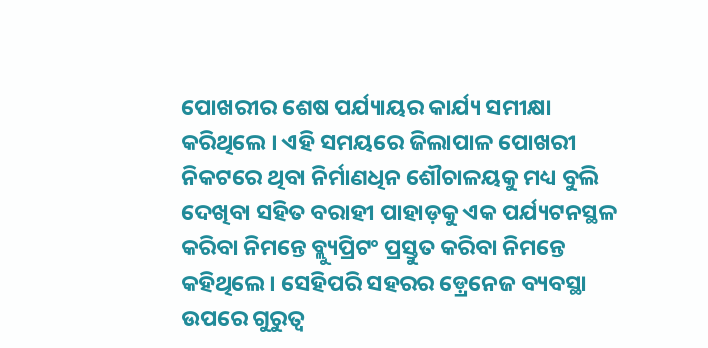ପୋଖରୀର ଶେଷ ପର୍ଯ୍ୟାୟର କାର୍ଯ୍ୟ ସମୀକ୍ଷା କରିଥିଲେ । ଏହି ସମୟରେ ଜିଲାପାଳ ପୋଖରୀ ନିକଟରେ ଥିବା ନିର୍ମାଣଧିନ ଶୌଚାଳୟକୁ ମଧ୍ୟ ବୁଲି ଦେଖିବା ସହିତ ବରାହୀ ପାହାଡ଼କୁ ଏକ ପର୍ଯ୍ୟଟନସ୍ଥଳ କରିବା ନିମନ୍ତେ ବ୍ଲ୍ୟୁପ୍ରିଟଂ ପ୍ରସ୍ତୁତ କରିବା ନିମନ୍ତେ କହିଥିଲେ । ସେହିପରି ସହରର ଡ଼୍ରେନେଜ ବ୍ୟବସ୍ଥା ଉପରେ ଗୁରୁତ୍ୱ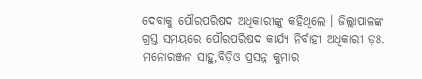ଦେବାକୁ ପୌରପରିଷଦ ଅଧିକାରୀଙ୍କୁ କହିଥିଲେ । ଜିଲ୍ଲାପାଳଙ୍କ ଗ୍ରସ୍ତ ସମୟରେ ପୌରପରିଷଦ କାର୍ଯ୍ୟ ନିର୍ବାହୀ ଅଧିକାରୀ ଡ଼ଃ. ମନୋରଞ୍ଜନ ସାହୁ,ବିଡ଼ିଓ ପ୍ରସନ୍ନ କୁମାର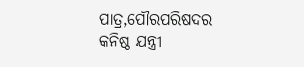ପାତ୍ର,ପୌରପରିଷଦର କନିଷ୍ଠ ଯନ୍ତ୍ରୀ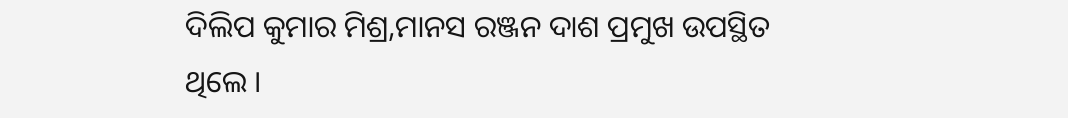ଦିଲିପ କୁମାର ମିଶ୍ର,ମାନସ ରଞ୍ଜନ ଦାଶ ପ୍ରମୁଖ ଉପସ୍ଥିତ ଥିଲେ ।